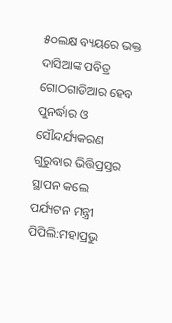୫୦ଲକ୍ଷ ବ୍ୟୟରେ ଭକ୍ତ ଦାସିଆଙ୍କ ପବିତ୍ର ଗୋଠଗାଡିଆର ହେବ ପୁନର୍ଦ୍ଧାର ଓ ସୌନ୍ଦର୍ଯ୍ୟକରଣ
ଗୁରୁବାର ଭିତ୍ତିପ୍ରସ୍ତର ସ୍ଥାପନ କଲେ ପର୍ଯ୍ୟଟନ ମନ୍ତ୍ରୀ
ପିପିଲି:ମହାପ୍ରଭୁ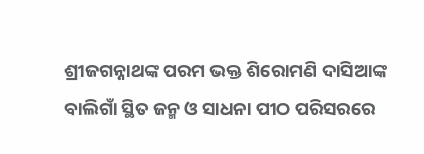ଶ୍ରୀଜଗନ୍ନାଥଙ୍କ ପରମ ଭକ୍ତ ଶିରୋମଣି ଦାସିଆଙ୍କ ବାଲିଗାଁ ସ୍ଥିତ ଜନ୍ମ ଓ ସାଧନା ପୀଠ ପରିସରରେ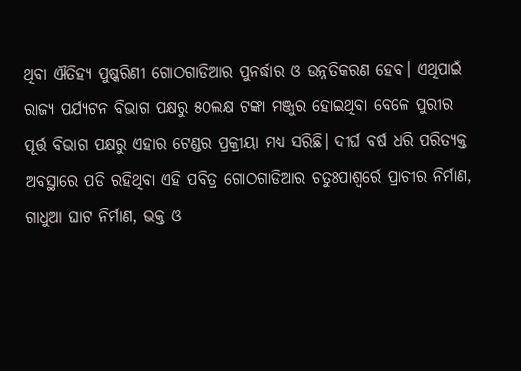ଥିବା ଐତିହ୍ୟ ପୁଷ୍କରିଣୀ ଗୋଠଗାଡିଆର ପୁନର୍ଦ୍ଧାର ଓ ଉନ୍ନତିକରଣ ହେବ। ଏଥିପାଇଁ ରାଜ୍ୟ ପର୍ଯ୍ୟଟନ ବିଭାଗ ପକ୍ଷରୁ ୫୦ଲକ୍ଷ ଟଙ୍କା ମଞ୍ଜୁର ହୋଇଥିବା ବେଳେ ପୁରୀର ପୂର୍ତ୍ତ ବିଭାଗ ପକ୍ଷରୁ ଏହାର ଟେଣ୍ଡର ପ୍ରକ୍ରୀୟା ମଧ୍ୟ ସରିଛି। ଦୀର୍ଘ ବର୍ଷ ଧରି ପରିତ୍ୟକ୍ତ ଅବସ୍ଥାରେ ପଡି ରହିଥିବା ଏହି ପବିତ୍ର ଗୋଠଗାଡିଆର ଚତୁଃପାଶ୍ୱର୍ରେ ପ୍ରାଚୀର ନିର୍ମାଣ, ଗାଧୁଆ ଘାଟ ନିର୍ମାଣ, ଭକ୍ତ ଓ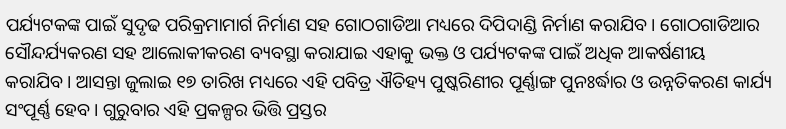ପର୍ଯ୍ୟଟକଙ୍କ ପାଇଁ ସୁଦୃଢ ପରିକ୍ରମାମାର୍ଗ ନିର୍ମାଣ ସହ ଗୋଠଗାଡିଆ ମଧ୍ୟରେ ଦିପିଦାଣ୍ଡି ନିର୍ମାଣ କରାଯିବ। ଗୋଠଗାଡିଆର ସୌନ୍ଦର୍ଯ୍ୟକରଣ ସହ ଆଲୋକୀକରଣ ବ୍ୟବସ୍ଥା କରାଯାଇ ଏହାକୁ ଭକ୍ତ ଓ ପର୍ଯ୍ୟଟକଙ୍କ ପାଇଁ ଅଧିକ ଆକର୍ଷଣୀୟ କରାଯିବ। ଆସନ୍ତା ଜୁଲାଇ ୧୭ ତାରିଖ ମଧ୍ୟରେ ଏହି ପବିତ୍ର ଐତିହ୍ୟ ପୁଷ୍କରିଣୀର ପୂର୍ଣ୍ଣାଙ୍ଗ ପୁନଃର୍ଦ୍ଧାର ଓ ଉନ୍ନତିକରଣ କାର୍ଯ୍ୟ ସଂପୂର୍ଣ୍ଣ ହେବ। ଗୁରୁବାର ଏହି ପ୍ରକଳ୍ପର ଭିତ୍ତି ପ୍ରସ୍ତର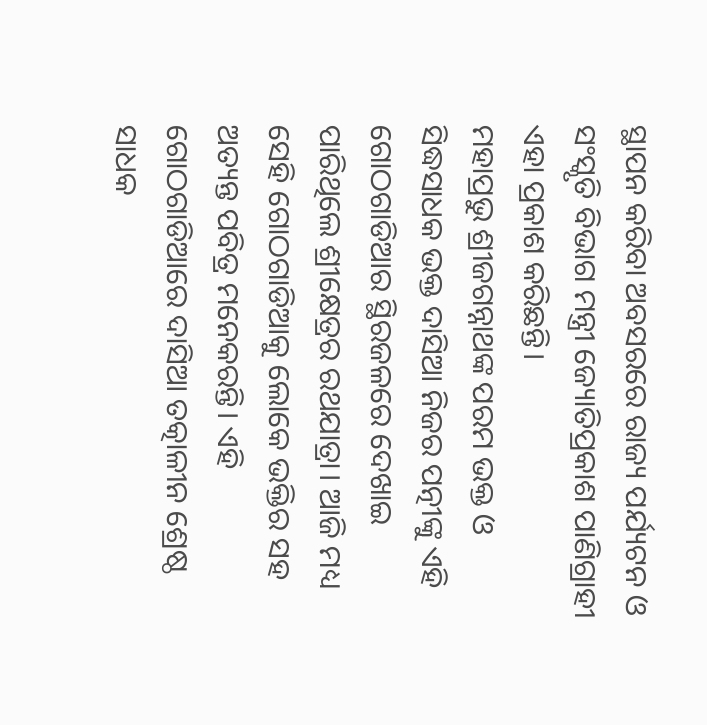ସ୍ଥାପନ କରିବା ଅବସରରେ ରାଜ୍ୟ ପର୍ଯ୍ୟଟନ ଓ ସଂସ୍କୃତି ବିଭାଗ ମନ୍ତ୍ରୀ ଜ୍ୟୋତିପ୍ରକାଶ ପାଣିଗ୍ରାହୀ ଏହା ପ୍ରକାଶ କରିଛନ୍ତି।
ମହାପ୍ରଭୁ ଶ୍ରୀଜଗନ୍ନାଥଙ୍କ ପରମ ଭକ୍ତ ଓ ସିଦ୍ଧସାଧକ ଭକ୍ତ ଦାସିଆ ନିଜର ପତ୍ନୀଙ୍କୁ ଏହି ଗୋଠଗାଡିଆର ସ୍ଥିରଜଳରେ ଦେଖାଇ ପାରିଥିଲେ ଶ୍ରୀକ୍ଷେତ୍ରର ରଥଯାତ୍ରା। ଆଜି ମଧ୍ୟ ସେହି ଗୋଠଗାଡିଆକୁ ଲୋକେ ଭକ୍ତିର ସହ ଅତ୍ୟନ୍ତ ପବିତ୍ର ମନେକରନ୍ତି। ଏହି ଗୋଠଗାଡିଆରେ ଦାସିଆ ତତ୍କାଳୀନ ଶ୍ରେଷ୍ଠ ସାଧକ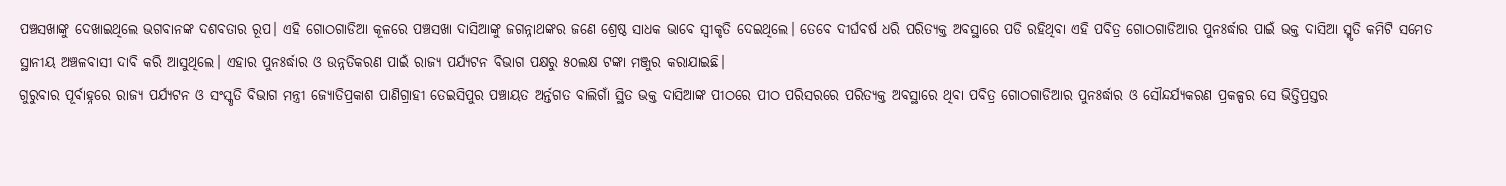ପଞ୍ଚସଖାଙ୍କୁ ଦେଖାଇଥିଲେ ଭଗବାନଙ୍କ ଦଶବତାର ରୂପ। ଏହି ଗୋଠଗାଡିଆ କୂଳରେ ପଞ୍ଚସଖା ଦାସିଆଙ୍କୁ ଜଗନ୍ନାଥଙ୍କର ଜଣେ ଶ୍ରେଷ୍ଠ ସାଧକ ଭାବେ ସ୍ୱୀକୃତି ଦେଇଥିଲେ। ତେବେ ଦୀର୍ଘବର୍ଷ ଧରି ପରିତ୍ୟକ୍ତ ଅବସ୍ଥାରେ ପଡି ରହିଥିବା ଏହି ପବିତ୍ର ଗୋଠଗାଡିଆର ପୁନଃର୍ଦ୍ଧାର ପାଇଁ ଭକ୍ତ ଦାସିଆ ସ୍ମୃତି କମିଟି ସମେତ ସ୍ଥାନୀୟ ଅଞ୍ଚଳବାସୀ ଦାବି କରି ଆସୁଥିଲେ। ଏହାର ପୁନଃର୍ଦ୍ଧାର ଓ ଉନ୍ନତିକରଣ ପାଇଁ ରାଜ୍ୟ ପର୍ଯ୍ୟଟନ ବିଭାଗ ପକ୍ଷରୁ ୫୦ଲକ୍ଷ ଟଙ୍କା ମଞ୍ଜୁର କରାଯାଇଛି।
ଗୁରୁବାର ପୂର୍ବାହ୍ନରେ ରାଜ୍ୟ ପର୍ଯ୍ୟଟନ ଓ ସଂସ୍କୃତି ବିଭାଗ ମନ୍ତ୍ରୀ ଜ୍ୟୋତିପ୍ରକାଶ ପାଣିଗ୍ରାହୀ ତେଇସିପୁର ପଞ୍ଚାୟତ ଅର୍ନ୍ତଗତ ବାଲିଗାଁ ସ୍ଥିତ ଭକ୍ତ ଦାସିଆଙ୍କ ପୀଠରେ ପୀଠ ପରିସରରେ ପରିତ୍ୟକ୍ତ ଅବସ୍ଥାରେ ଥିବା ପବିତ୍ର ଗୋଠଗାଡିଆର ପୁନଃର୍ଦ୍ଧାର ଓ ସୌନ୍ଦର୍ଯ୍ୟକରଣ ପ୍ରକଳ୍ପର ସେ ଭିତ୍ତିପ୍ରସ୍ତର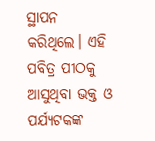ସ୍ଥାପନ କରିଥିଲେ। ଏହି ପବିତ୍ର ପୀଠକୁ ଆସୁଥିବା ଭକ୍ତ ଓ ପର୍ଯ୍ୟଟକଙ୍କ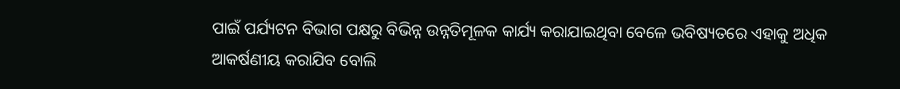ପାଇଁ ପର୍ଯ୍ୟଟନ ବିଭାଗ ପକ୍ଷରୁ ବିଭିନ୍ନ ଉନ୍ନତିମୂଳକ କାର୍ଯ୍ୟ କରାଯାଇଥିବା ବେଳେ ଭବିଷ୍ୟତରେ ଏହାକୁ ଅଧିକ ଆକର୍ଷଣୀୟ କରାଯିବ ବୋଲି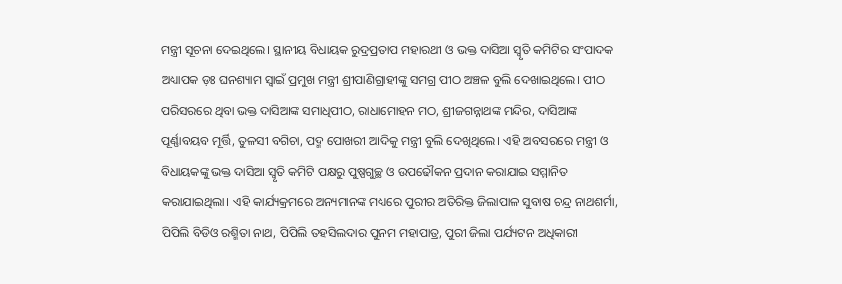ମନ୍ତ୍ରୀ ସୂଚନା ଦେଇଥିଲେ। ସ୍ଥାନୀୟ ବିଧାୟକ ରୁଦ୍ରପ୍ରତାପ ମହାରଥୀ ଓ ଭକ୍ତ ଦାସିଆ ସ୍ୱୃତି କମିଟିର ସଂପାଦକ ଅଧ୍ୟାପକ ଡ଼ଃ ଘନଶ୍ୟାମ ସ୍ୱାଇଁ ପ୍ରମୁଖ ମନ୍ତ୍ରୀ ଶ୍ରୀପାଣିଗ୍ରାହୀଙ୍କୁ ସମଗ୍ର ପୀଠ ଅଞ୍ଚଳ ବୁଲି ଦେଖାଇଥିଲେ। ପୀଠ ପରିସରରେ ଥିବା ଭକ୍ତ ଦାସିଆଙ୍କ ସମାଧିପୀଠ, ରାଧାମୋହନ ମଠ, ଶ୍ରୀଜଗନ୍ନାଥଙ୍କ ମନ୍ଦିର, ଦାସିଆଙ୍କ ପୂର୍ଣ୍ଣାବୟବ ମୂର୍ତ୍ତି, ତୁଳସୀ ବଗିଚା, ପଦ୍ମ ପୋଖରୀ ଆଦିକୁ ମନ୍ତ୍ରୀ ବୁଲି ଦେଖିଥିଲେ। ଏହି ଅବସରରେ ମନ୍ତ୍ରୀ ଓ ବିଧାୟକଙ୍କୁ ଭକ୍ତ ଦାସିଆ ସ୍ୱୃତି କମିଟି ପକ୍ଷରୁ ପୁଷ୍ପଗୁଚ୍ଛ ଓ ଉପଢୌକନ ପ୍ରଦାନ କରାଯାଇ ସମ୍ମାନିତ କରାଯାଇଥିଲା। ଏହି କାର୍ଯ୍ୟକ୍ରମରେ ଅନ୍ୟମାନଙ୍କ ମଧ୍ୟରେ ପୁରୀର ଅତିରିକ୍ତ ଜିଲାପାଳ ସୁବାଷ ଚନ୍ଦ୍ର ନାଥଶର୍ମା, ପିପିଲି ବିଡିଓ ରଶ୍ମିତା ନାଥ, ପିପିଲି ତହସିଲଦାର ପୁନମ ମହାପାତ୍ର, ପୁରୀ ଜିଲା ପର୍ଯ୍ୟଟନ ଅଧିକାରୀ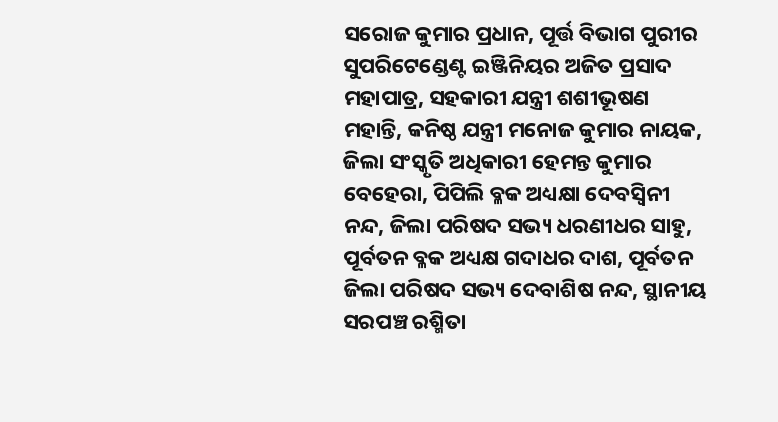ସରୋଜ କୁମାର ପ୍ରଧାନ, ପୂର୍ତ୍ତ ବିଭାଗ ପୁରୀର ସୁପରିଟେଣ୍ଡେଣ୍ଟ ଇଞ୍ଜିନିୟର ଅଜିତ ପ୍ରସାଦ ମହାପାତ୍ର, ସହକାରୀ ଯନ୍ତ୍ରୀ ଶଶୀଭୂଷଣ ମହାନ୍ତି, କନିଷ୍ଠ ଯନ୍ତ୍ରୀ ମନୋଜ କୁମାର ନାୟକ, ଜିଲା ସଂସ୍କୃତି ଅଧିକାରୀ ହେମନ୍ତ କୁମାର ବେହେରା, ପିପିଲି ବ୍ଳକ ଅଧ୍ୟକ୍ଷା ଦେବସ୍ୱିନୀ ନନ୍ଦ, ଜିଲା ପରିଷଦ ସଭ୍ୟ ଧରଣୀଧର ସାହୁ, ପୂର୍ବତନ ବ୍ଳକ ଅଧ୍ୟକ୍ଷ ଗଦାଧର ଦାଶ, ପୂର୍ବତନ ଜିଲା ପରିଷଦ ସଭ୍ୟ ଦେବାଶିଷ ନନ୍ଦ, ସ୍ଥାନୀୟ ସରପଞ୍ଚ ରଶ୍ମିତା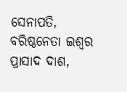ସେନାପତି, ବରିଷ୍ଠନେତା ଇଶ୍ୱର ପ୍ରାସାଦ ଦାଶ,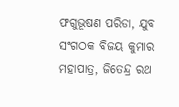ଫଗୁଭୂଷଣ ପରିଡା, ଯୁବ ସଂଗଠକ ବିଜୟ କୁମାର ମହାପାତ୍ର, ଜିତେନ୍ଦ୍ର ରଥ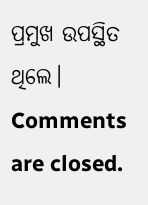ପ୍ରମୁଖ ଉପସ୍ଥିତ ଥିଲେ।
Comments are closed.